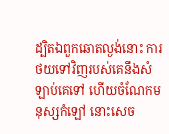ដ្បិតឯពួកឆោតល្ងង់នោះ ការថយទៅវិញរបស់គេនឹងសំឡាប់គេទៅ ហើយចំណែកមនុស្សកំឡៅ នោះសេច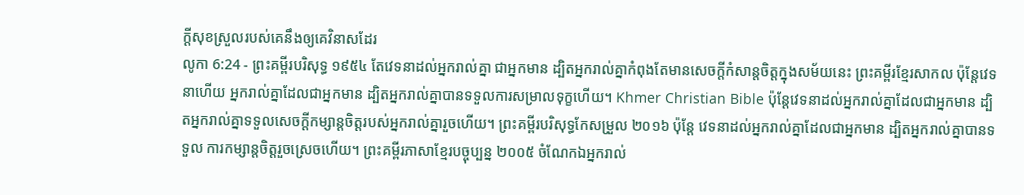ក្ដីសុខស្រួលរបស់គេនឹងឲ្យគេវិនាសដែរ
លូកា 6:24 - ព្រះគម្ពីរបរិសុទ្ធ ១៩៥៤ តែវេទនាដល់អ្នករាល់គ្នា ជាអ្នកមាន ដ្បិតអ្នករាល់គ្នាកំពុងតែមានសេចក្ដីកំសាន្តចិត្តក្នុងសម័យនេះ ព្រះគម្ពីរខ្មែរសាកល ប៉ុន្តែវេទនាហើយ អ្នករាល់គ្នាដែលជាអ្នកមាន ដ្បិតអ្នករាល់គ្នាបានទទួលការសម្រាលទុក្ខហើយ។ Khmer Christian Bible ប៉ុន្ដែវេទនាដល់អ្នករាល់គ្នាដែលជាអ្នកមាន ដ្បិតអ្នករាល់គ្នាទទួលសេចក្ដីកម្សាន្ដចិត្ដរបស់អ្នករាល់គ្នារួចហើយ។ ព្រះគម្ពីរបរិសុទ្ធកែសម្រួល ២០១៦ ប៉ុន្ដែ វេទនាដល់អ្នករាល់គ្នាដែលជាអ្នកមាន ដ្បិតអ្នករាល់គ្នាបានទទួល ការកម្សាន្តចិត្តរួចស្រេចហើយ។ ព្រះគម្ពីរភាសាខ្មែរបច្ចុប្បន្ន ២០០៥ ចំណែកឯអ្នករាល់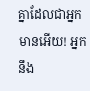គ្នាដែលជាអ្នកមានអើយ! អ្នកនឹង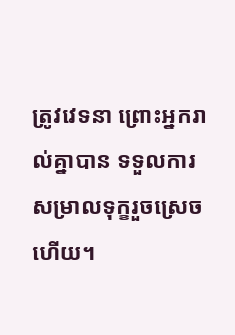ត្រូវវេទនា ព្រោះអ្នករាល់គ្នាបាន ទទួលការសម្រាលទុក្ខរួចស្រេចហើយ។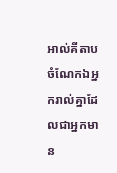អាល់គីតាប ចំណែកឯអ្នករាល់គ្នាដែលជាអ្នកមាន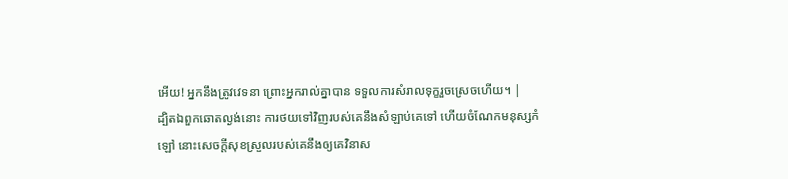អើយ! អ្នកនឹងត្រូវវេទនា ព្រោះអ្នករាល់គ្នាបាន ទទួលការសំរាលទុក្ខរួចស្រេចហើយ។ |
ដ្បិតឯពួកឆោតល្ងង់នោះ ការថយទៅវិញរបស់គេនឹងសំឡាប់គេទៅ ហើយចំណែកមនុស្សកំឡៅ នោះសេចក្ដីសុខស្រួលរបស់គេនឹងឲ្យគេវិនាស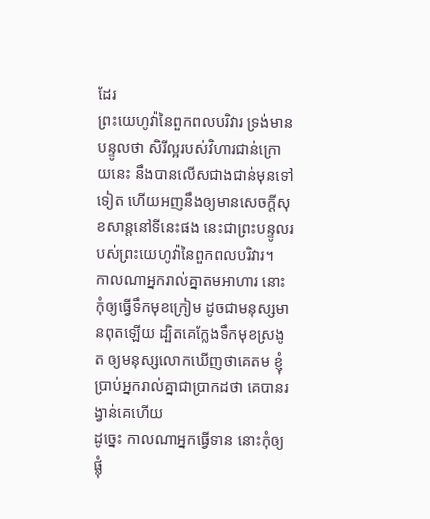ដែរ
ព្រះយេហូវ៉ានៃពួកពលបរិវារ ទ្រង់មានបន្ទូលថា សិរីល្អរបស់វិហារជាន់ក្រោយនេះ នឹងបានលើសជាងជាន់មុនទៅទៀត ហើយអញនឹងឲ្យមានសេចក្ដីសុខសាន្តនៅទីនេះផង នេះជាព្រះបន្ទូលរបស់ព្រះយេហូវ៉ានៃពួកពលបរិវារ។
កាលណាអ្នករាល់គ្នាតមអាហារ នោះកុំឲ្យធ្វើទឹកមុខក្រៀម ដូចជាមនុស្សមានពុតឡើយ ដ្បិតគេក្លែងទឹកមុខស្រងូត ឲ្យមនុស្សលោកឃើញថាគេតម ខ្ញុំប្រាប់អ្នករាល់គ្នាជាប្រាកដថា គេបានរង្វាន់គេហើយ
ដូច្នេះ កាលណាអ្នកធ្វើទាន នោះកុំឲ្យផ្លុំ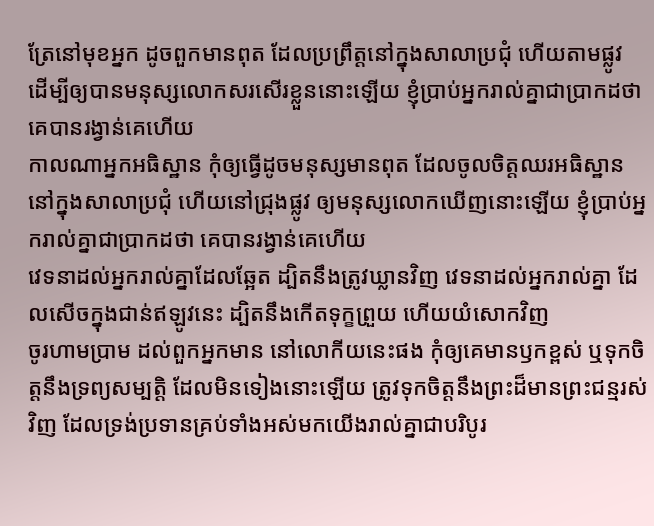ត្រែនៅមុខអ្នក ដូចពួកមានពុត ដែលប្រព្រឹត្តនៅក្នុងសាលាប្រជុំ ហើយតាមផ្លូវ ដើម្បីឲ្យបានមនុស្សលោកសរសើរខ្លួននោះឡើយ ខ្ញុំប្រាប់អ្នករាល់គ្នាជាប្រាកដថា គេបានរង្វាន់គេហើយ
កាលណាអ្នកអធិស្ឋាន កុំឲ្យធ្វើដូចមនុស្សមានពុត ដែលចូលចិត្តឈរអធិស្ឋាននៅក្នុងសាលាប្រជុំ ហើយនៅជ្រុងផ្លូវ ឲ្យមនុស្សលោកឃើញនោះឡើយ ខ្ញុំប្រាប់អ្នករាល់គ្នាជាប្រាកដថា គេបានរង្វាន់គេហើយ
វេទនាដល់អ្នករាល់គ្នាដែលឆ្អែត ដ្បិតនឹងត្រូវឃ្លានវិញ វេទនាដល់អ្នករាល់គ្នា ដែលសើចក្នុងជាន់ឥឡូវនេះ ដ្បិតនឹងកើតទុក្ខព្រួយ ហើយយំសោកវិញ
ចូរហាមប្រាម ដល់ពួកអ្នកមាន នៅលោកីយនេះផង កុំឲ្យគេមានឫកខ្ពស់ ឬទុកចិត្តនឹងទ្រព្យសម្បត្តិ ដែលមិនទៀងនោះឡើយ ត្រូវទុកចិត្តនឹងព្រះដ៏មានព្រះជន្មរស់វិញ ដែលទ្រង់ប្រទានគ្រប់ទាំងអស់មកយើងរាល់គ្នាជាបរិបូរ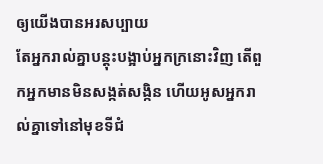ឲ្យយើងបានអរសប្បាយ
តែអ្នករាល់គ្នាបន្តុះបង្អាប់អ្នកក្រនោះវិញ តើពួកអ្នកមានមិនសង្កត់សង្កិន ហើយអូសអ្នករាល់គ្នាទៅនៅមុខទីជំ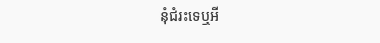នុំជំរះទេឬអី